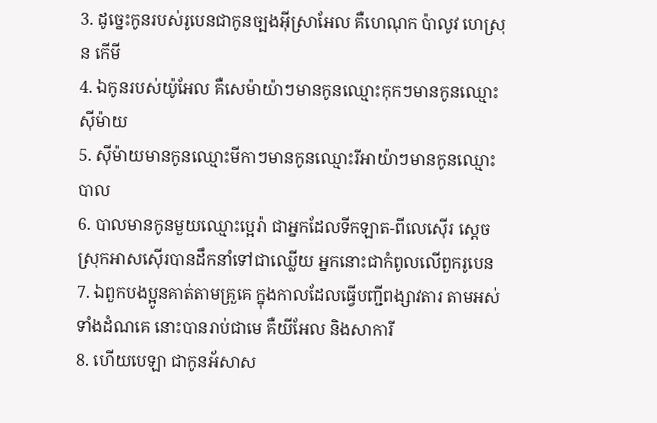3. ដូច្នេះកូនរបស់រូបេនជាកូនច្បងអ៊ីស្រាអែល គឺហេណុក ប៉ាលូវ ហេស្រុន កើមី
4. ឯកូនរបស់យ៉ូអែល គឺសេម៉ាយ៉ាៗមានកូនឈ្មោះកុកៗមានកូនឈ្មោះស៊ីម៉ាយ
5. ស៊ីម៉ាយមានកូនឈ្មោះមីកាៗមានកូនឈ្មោះរីអាយ៉ាៗមានកូនឈ្មោះបាល
6. បាលមានកូនមួយឈ្មោះប្អេរ៉ា ជាអ្នកដែលទីកឡាត-ពីលេស៊ើរ ស្តេចស្រុកអាសស៊ើរបានដឹកនាំទៅជាឈ្លើយ អ្នកនោះជាកំពូលលើពួករូបេន
7. ឯពួកបងប្អូនគាត់តាមគ្រួគេ ក្នុងកាលដែលធ្វើបញ្ជីពង្សាវតារ តាមអស់ទាំងដំណគេ នោះបានរាប់ជាមេ គឺយីអែល និងសាការី
8. ហើយបេឡា ជាកូនអ័សាស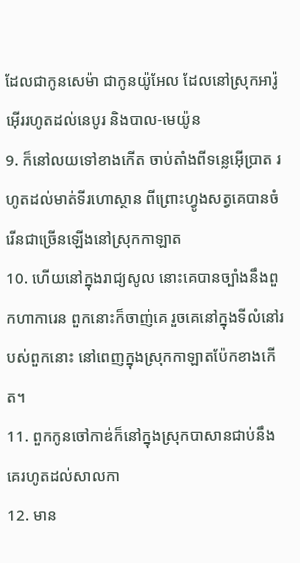ដែលជាកូនសេម៉ា ជាកូនយ៉ូអែល ដែលនៅស្រុកអារ៉ូអ៊ើររហូតដល់នេបូរ និងបាល-មេយ៉ូន
9. ក៏នៅលយទៅខាងកើត ចាប់តាំងពីទន្លេអ៊ើប្រាត រហូតដល់មាត់ទីរហោស្ថាន ពីព្រោះហ្វូងសត្វគេបានចំរើនជាច្រើនឡើងនៅស្រុកកាឡាត
10. ហើយនៅក្នុងរាជ្យសូល នោះគេបានច្បាំងនឹងពួកហាការេន ពួកនោះក៏ចាញ់គេ រួចគេនៅក្នុងទីលំនៅរបស់ពួកនោះ នៅពេញក្នុងស្រុកកាឡាតប៉ែកខាងកើត។
11. ពួកកូនចៅកាឌ់ក៏នៅក្នុងស្រុកបាសានជាប់នឹងគេរហូតដល់សាលកា
12. មាន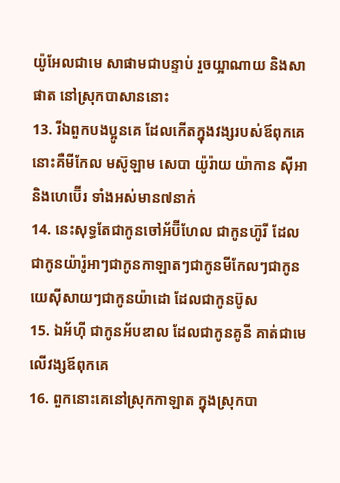យ៉ូអែលជាមេ សាផាមជាបន្ទាប់ រួចយ្អាណាយ និងសាផាត នៅស្រុកបាសាននោះ
13. រីឯពួកបងប្អូនគេ ដែលកើតក្នុងវង្សរបស់ឪពុកគេ នោះគឺមីកែល មស៊ូឡាម សេបា យ៉ូរ៉ាយ យ៉ាកាន ស៊ីអា និងហេប៊ើរ ទាំងអស់មាន៧នាក់
14. នេះសុទ្ធតែជាកូនចៅអ័ប៊ីហែល ជាកូនហ៊ូរី ដែលជាកូនយ៉ារ៉ូអាៗជាកូនកាឡាតៗជាកូនមីកែលៗជាកូនយេស៊ីសាយៗជាកូនយ៉ាដោ ដែលជាកូនប៊ូស
15. ឯអ័ហ៊ី ជាកូនអ័បឌាល ដែលជាកូនគូនី គាត់ជាមេលើវង្សឪពុកគេ
16. ពួកនោះគេនៅស្រុកកាឡាត ក្នុងស្រុកបា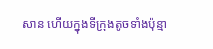សាន ហើយក្នុងទីក្រុងតូចទាំងប៉ុន្មា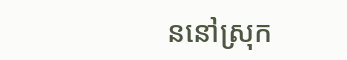ននៅស្រុក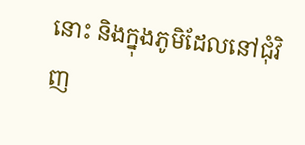នោះ និងក្នុងភូមិដែលនៅជុំវិញ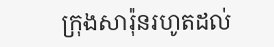ក្រុងសារ៉ុនរហូតដល់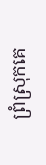ព្រំស្រុកគេ